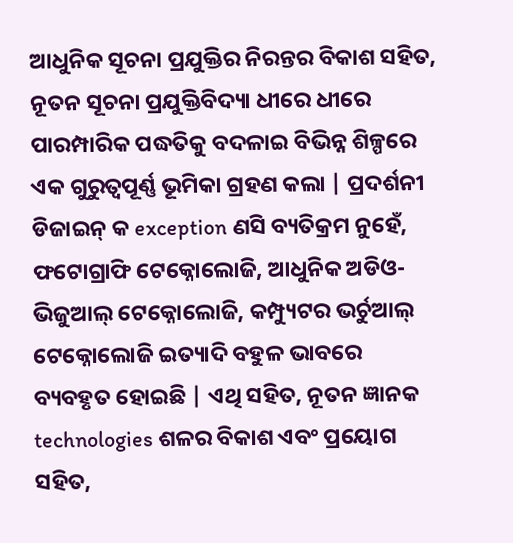ଆଧୁନିକ ସୂଚନା ପ୍ରଯୁକ୍ତିର ନିରନ୍ତର ବିକାଶ ସହିତ, ନୂତନ ସୂଚନା ପ୍ରଯୁକ୍ତିବିଦ୍ୟା ଧୀରେ ଧୀରେ ପାରମ୍ପାରିକ ପଦ୍ଧତିକୁ ବଦଳାଇ ବିଭିନ୍ନ ଶିଳ୍ପରେ ଏକ ଗୁରୁତ୍ୱପୂର୍ଣ୍ଣ ଭୂମିକା ଗ୍ରହଣ କଲା | ପ୍ରଦର୍ଶନୀ ଡିଜାଇନ୍ କ exception ଣସି ବ୍ୟତିକ୍ରମ ନୁହେଁ, ଫଟୋଗ୍ରାଫି ଟେକ୍ନୋଲୋଜି, ଆଧୁନିକ ଅଡିଓ-ଭିଜୁଆଲ୍ ଟେକ୍ନୋଲୋଜି, କମ୍ପ୍ୟୁଟର ଭର୍ଚୁଆଲ୍ ଟେକ୍ନୋଲୋଜି ଇତ୍ୟାଦି ବହୁଳ ଭାବରେ ବ୍ୟବହୃତ ହୋଇଛି | ଏଥି ସହିତ, ନୂତନ ଜ୍ଞାନକ technologies ଶଳର ବିକାଶ ଏବଂ ପ୍ରୟୋଗ ସହିତ,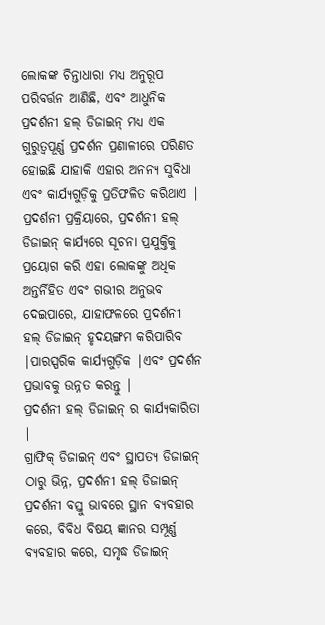ଲୋକଙ୍କ ଚିନ୍ତାଧାରା ମଧ୍ୟ ଅନୁରୂପ ପରିବର୍ତ୍ତନ ଆଣିଛି, ଏବଂ ଆଧୁନିକ ପ୍ରଦର୍ଶନୀ ହଲ୍ ଡିଜାଇନ୍ ମଧ୍ୟ ଏକ ଗୁରୁତ୍ୱପୂର୍ଣ୍ଣ ପ୍ରଦର୍ଶନ ପ୍ରଣାଳୀରେ ପରିଣତ ହୋଇଛି ଯାହାକି ଏହାର ଅନନ୍ୟ ସୁବିଧା ଏବଂ କାର୍ଯ୍ୟଗୁଡ଼ିକୁ ପ୍ରତିଫଳିତ କରିଥାଏ | ପ୍ରଦର୍ଶନୀ ପ୍ରକ୍ରିୟାରେ, ପ୍ରଦର୍ଶନୀ ହଲ୍ ଡିଜାଇନ୍ କାର୍ଯ୍ୟରେ ସୂଚନା ପ୍ରଯୁକ୍ତିକୁ ପ୍ରୟୋଗ କରି ଏହା ଲୋକଙ୍କୁ ଅଧିକ ଅନ୍ତର୍ନିହିତ ଏବଂ ଗଭୀର ଅନୁଭବ ଦେଇପାରେ, ଯାହାଫଳରେ ପ୍ରଦର୍ଶନୀ ହଲ୍ ଡିଜାଇନ୍ ହୃଦୟଙ୍ଗମ କରିପାରିବ |ପାରସ୍ପରିକ କାର୍ଯ୍ୟଗୁଡ଼ିକ |ଏବଂ ପ୍ରଦର୍ଶନ ପ୍ରଭାବକୁ ଉନ୍ନତ କରନ୍ତୁ |
ପ୍ରଦର୍ଶନୀ ହଲ୍ ଡିଜାଇନ୍ ର କାର୍ଯ୍ୟକାରିତା |
ଗ୍ରାଫିକ୍ ଡିଜାଇନ୍ ଏବଂ ସ୍ଥାପତ୍ୟ ଡିଜାଇନ୍ ଠାରୁ ଭିନ୍ନ, ପ୍ରଦର୍ଶନୀ ହଲ୍ ଡିଜାଇନ୍ ପ୍ରଦର୍ଶନୀ ବସ୍ତୁ ଭାବରେ ସ୍ଥାନ ବ୍ୟବହାର କରେ, ବିବିଧ ବିଷୟ ଜ୍ଞାନର ସମ୍ପୂର୍ଣ୍ଣ ବ୍ୟବହାର କରେ, ସମୃଦ୍ଧ ଡିଜାଇନ୍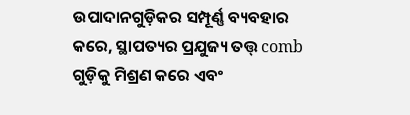ଉପାଦାନଗୁଡ଼ିକର ସମ୍ପୂର୍ଣ୍ଣ ବ୍ୟବହାର କରେ, ସ୍ଥାପତ୍ୟର ପ୍ରଯୁଜ୍ୟ ତତ୍ତ୍ comb ଗୁଡ଼ିକୁ ମିଶ୍ରଣ କରେ ଏବଂ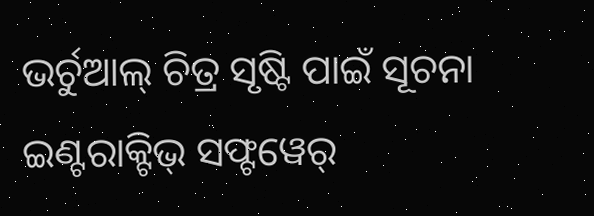ଭର୍ଚୁଆଲ୍ ଚିତ୍ର ସୃଷ୍ଟି ପାଇଁ ସୂଚନା ଇଣ୍ଟରାକ୍ଟିଭ୍ ସଫ୍ଟୱେର୍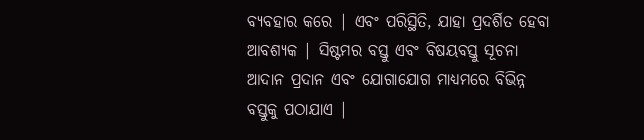ବ୍ୟବହାର କରେ | ଏବଂ ପରିସ୍ଥିତି, ଯାହା ପ୍ରଦର୍ଶିତ ହେବା ଆବଶ୍ୟକ | ସିଷ୍ଟମର ବସ୍ତୁ ଏବଂ ବିଷୟବସ୍ତୁ ସୂଚନା ଆଦାନ ପ୍ରଦାନ ଏବଂ ଯୋଗାଯୋଗ ମାଧ୍ୟମରେ ବିଭିନ୍ନ ବସ୍ତୁକୁ ପଠାଯାଏ |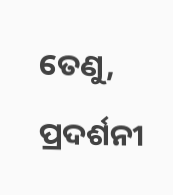ତେଣୁ, ପ୍ରଦର୍ଶନୀ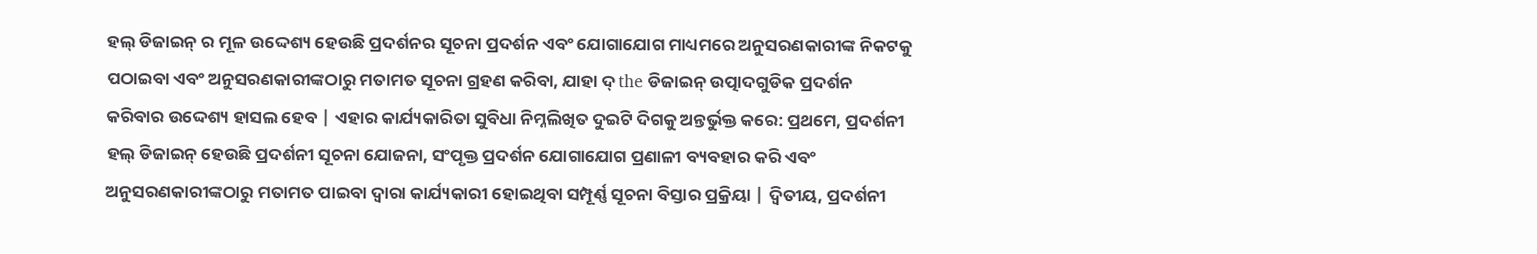ହଲ୍ ଡିଜାଇନ୍ ର ମୂଳ ଉଦ୍ଦେଶ୍ୟ ହେଉଛି ପ୍ରଦର୍ଶନର ସୂଚନା ପ୍ରଦର୍ଶନ ଏବଂ ଯୋଗାଯୋଗ ମାଧ୍ୟମରେ ଅନୁସରଣକାରୀଙ୍କ ନିକଟକୁ ପଠାଇବା ଏବଂ ଅନୁସରଣକାରୀଙ୍କଠାରୁ ମତାମତ ସୂଚନା ଗ୍ରହଣ କରିବା, ଯାହା ଦ୍ the ଡିଜାଇନ୍ ଉତ୍ପାଦଗୁଡିକ ପ୍ରଦର୍ଶନ କରିବାର ଉଦ୍ଦେଶ୍ୟ ହାସଲ ହେବ | ଏହାର କାର୍ଯ୍ୟକାରିତା ସୁବିଧା ନିମ୍ନଲିଖିତ ଦୁଇଟି ଦିଗକୁ ଅନ୍ତର୍ଭୁକ୍ତ କରେ: ପ୍ରଥମେ, ପ୍ରଦର୍ଶନୀ ହଲ୍ ଡିଜାଇନ୍ ହେଉଛି ପ୍ରଦର୍ଶନୀ ସୂଚନା ଯୋଜନା, ସଂପୃକ୍ତ ପ୍ରଦର୍ଶନ ଯୋଗାଯୋଗ ପ୍ରଣାଳୀ ବ୍ୟବହାର କରି ଏବଂ ଅନୁସରଣକାରୀଙ୍କଠାରୁ ମତାମତ ପାଇବା ଦ୍ୱାରା କାର୍ଯ୍ୟକାରୀ ହୋଇଥିବା ସମ୍ପୂର୍ଣ୍ଣ ସୂଚନା ବିସ୍ତାର ପ୍ରକ୍ରିୟା | ଦ୍ୱିତୀୟ, ପ୍ରଦର୍ଶନୀ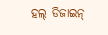ହଲ୍ ଡିଜାଇନ୍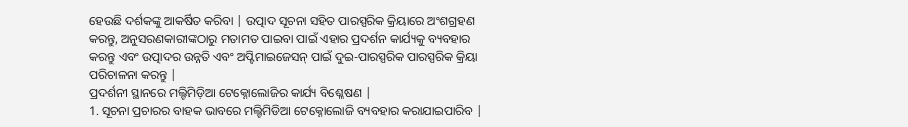ହେଉଛି ଦର୍ଶକଙ୍କୁ ଆକର୍ଷିତ କରିବା | ଉତ୍ପାଦ ସୂଚନା ସହିତ ପାରସ୍ପରିକ କ୍ରିୟାରେ ଅଂଶଗ୍ରହଣ କରନ୍ତୁ, ଅନୁସରଣକାରୀଙ୍କଠାରୁ ମତାମତ ପାଇବା ପାଇଁ ଏହାର ପ୍ରଦର୍ଶନ କାର୍ଯ୍ୟକୁ ବ୍ୟବହାର କରନ୍ତୁ ଏବଂ ଉତ୍ପାଦର ଉନ୍ନତି ଏବଂ ଅପ୍ଟିମାଇଜେସନ୍ ପାଇଁ ଦୁଇ-ପାରସ୍ପରିକ ପାରସ୍ପରିକ କ୍ରିୟା ପରିଚାଳନା କରନ୍ତୁ |
ପ୍ରଦର୍ଶନୀ ସ୍ଥାନରେ ମଲ୍ଟିମିଡ଼ିଆ ଟେକ୍ନୋଲୋଜିର କାର୍ଯ୍ୟ ବିଶ୍ଳେଷଣ |
1. ସୂଚନା ପ୍ରଚାରର ବାହକ ଭାବରେ ମଲ୍ଟିମିଡିଆ ଟେକ୍ନୋଲୋଜି ବ୍ୟବହାର କରାଯାଇପାରିବ |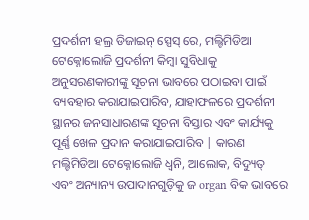ପ୍ରଦର୍ଶନୀ ହଲ୍ର ଡିଜାଇନ୍ ସ୍ପେସ୍ ରେ, ମଲ୍ଟିମିଡିଆ ଟେକ୍ନୋଲୋଜି ପ୍ରଦର୍ଶନୀ କିମ୍ବା ସୁବିଧାକୁ ଅନୁସରଣକାରୀଙ୍କୁ ସୂଚନା ଭାବରେ ପଠାଇବା ପାଇଁ ବ୍ୟବହାର କରାଯାଇପାରିବ, ଯାହାଫଳରେ ପ୍ରଦର୍ଶନୀ ସ୍ଥାନର ଜନସାଧାରଣଙ୍କ ସୂଚନା ବିସ୍ତାର ଏବଂ କାର୍ଯ୍ୟକୁ ପୂର୍ଣ୍ଣ ଖେଳ ପ୍ରଦାନ କରାଯାଇପାରିବ | କାରଣ ମଲ୍ଟିମିଡିଆ ଟେକ୍ନୋଲୋଜି ଧ୍ୱନି, ଆଲୋକ, ବିଦ୍ୟୁତ୍ ଏବଂ ଅନ୍ୟାନ୍ୟ ଉପାଦାନଗୁଡ଼ିକୁ ଜ organ ବିକ ଭାବରେ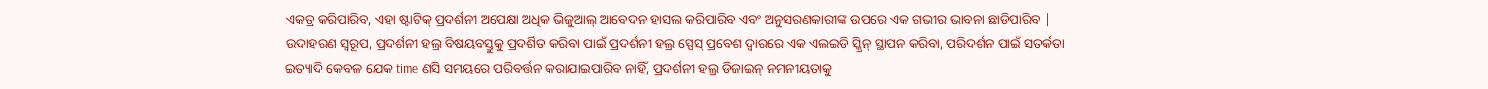ଏକତ୍ର କରିପାରିବ, ଏହା ଷ୍ଟାଟିକ୍ ପ୍ରଦର୍ଶନୀ ଅପେକ୍ଷା ଅଧିକ ଭିଜୁଆଲ୍ ଆବେଦନ ହାସଲ କରିପାରିବ ଏବଂ ଅନୁସରଣକାରୀଙ୍କ ଉପରେ ଏକ ଗଭୀର ଭାବନା ଛାଡିପାରିବ | ଉଦାହରଣ ସ୍ୱରୂପ, ପ୍ରଦର୍ଶନୀ ହଲ୍ର ବିଷୟବସ୍ତୁକୁ ପ୍ରଦର୍ଶିତ କରିବା ପାଇଁ ପ୍ରଦର୍ଶନୀ ହଲ୍ର ସ୍ପେସ୍ ପ୍ରବେଶ ଦ୍ୱାରରେ ଏକ ଏଲଇଡି ସ୍କ୍ରିନ୍ ସ୍ଥାପନ କରିବା, ପରିଦର୍ଶନ ପାଇଁ ସତର୍କତା ଇତ୍ୟାଦି କେବଳ ଯେକ time ଣସି ସମୟରେ ପରିବର୍ତ୍ତନ କରାଯାଇପାରିବ ନାହିଁ, ପ୍ରଦର୍ଶନୀ ହଲ୍ର ଡିଜାଇନ୍ ନମନୀୟତାକୁ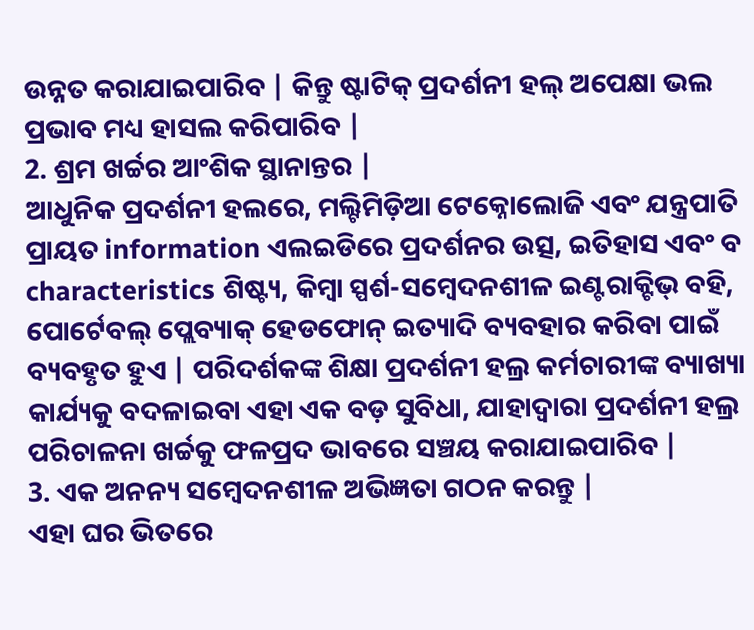ଉନ୍ନତ କରାଯାଇପାରିବ | କିନ୍ତୁ ଷ୍ଟାଟିକ୍ ପ୍ରଦର୍ଶନୀ ହଲ୍ ଅପେକ୍ଷା ଭଲ ପ୍ରଭାବ ମଧ୍ୟ ହାସଲ କରିପାରିବ |
2. ଶ୍ରମ ଖର୍ଚ୍ଚର ଆଂଶିକ ସ୍ଥାନାନ୍ତର |
ଆଧୁନିକ ପ୍ରଦର୍ଶନୀ ହଲରେ, ମଲ୍ଟିମିଡ଼ିଆ ଟେକ୍ନୋଲୋଜି ଏବଂ ଯନ୍ତ୍ରପାତି ପ୍ରାୟତ information ଏଲଇଡିରେ ପ୍ରଦର୍ଶନର ଉତ୍ସ, ଇତିହାସ ଏବଂ ବ characteristics ଶିଷ୍ଟ୍ୟ, କିମ୍ବା ସ୍ପର୍ଶ-ସମ୍ବେଦନଶୀଳ ଇଣ୍ଟରାକ୍ଟିଭ୍ ବହି, ପୋର୍ଟେବଲ୍ ପ୍ଲେବ୍ୟାକ୍ ହେଡଫୋନ୍ ଇତ୍ୟାଦି ବ୍ୟବହାର କରିବା ପାଇଁ ବ୍ୟବହୃତ ହୁଏ | ପରିଦର୍ଶକଙ୍କ ଶିକ୍ଷା ପ୍ରଦର୍ଶନୀ ହଲ୍ର କର୍ମଚାରୀଙ୍କ ବ୍ୟାଖ୍ୟା କାର୍ଯ୍ୟକୁ ବଦଳାଇବା ଏହା ଏକ ବଡ଼ ସୁବିଧା, ଯାହାଦ୍ୱାରା ପ୍ରଦର୍ଶନୀ ହଲ୍ର ପରିଚାଳନା ଖର୍ଚ୍ଚକୁ ଫଳପ୍ରଦ ଭାବରେ ସଞ୍ଚୟ କରାଯାଇପାରିବ |
3. ଏକ ଅନନ୍ୟ ସମ୍ବେଦନଶୀଳ ଅଭିଜ୍ଞତା ଗଠନ କରନ୍ତୁ |
ଏହା ଘର ଭିତରେ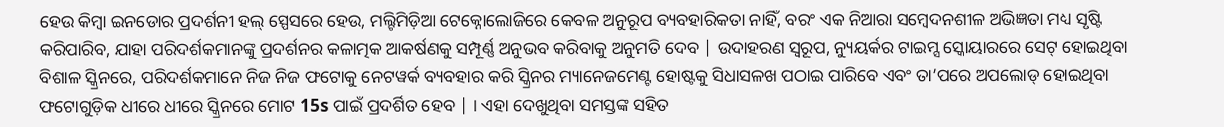ହେଉ କିମ୍ବା ଇନଡୋର ପ୍ରଦର୍ଶନୀ ହଲ୍ ସ୍ପେସରେ ହେଉ, ମଲ୍ଟିମିଡ଼ିଆ ଟେକ୍ନୋଲୋଜିରେ କେବଳ ଅନୁରୂପ ବ୍ୟବହାରିକତା ନାହିଁ, ବରଂ ଏକ ନିଆରା ସମ୍ବେଦନଶୀଳ ଅଭିଜ୍ଞତା ମଧ୍ୟ ସୃଷ୍ଟି କରିପାରିବ, ଯାହା ପରିଦର୍ଶକମାନଙ୍କୁ ପ୍ରଦର୍ଶନର କଳାତ୍ମକ ଆକର୍ଷଣକୁ ସମ୍ପୂର୍ଣ୍ଣ ଅନୁଭବ କରିବାକୁ ଅନୁମତି ଦେବ | ଉଦାହରଣ ସ୍ୱରୂପ, ନ୍ୟୁୟର୍କର ଟାଇମ୍ସ ସ୍କୋୟାରରେ ସେଟ୍ ହୋଇଥିବା ବିଶାଳ ସ୍କ୍ରିନରେ, ପରିଦର୍ଶକମାନେ ନିଜ ନିଜ ଫଟୋକୁ ନେଟୱର୍କ ବ୍ୟବହାର କରି ସ୍କ୍ରିନର ମ୍ୟାନେଜମେଣ୍ଟ ହୋଷ୍ଟକୁ ସିଧାସଳଖ ପଠାଇ ପାରିବେ ଏବଂ ତା’ପରେ ଅପଲୋଡ୍ ହୋଇଥିବା ଫଟୋଗୁଡ଼ିକ ଧୀରେ ଧୀରେ ସ୍କ୍ରିନରେ ମୋଟ 15s ପାଇଁ ପ୍ରଦର୍ଶିତ ହେବ | । ଏହା ଦେଖୁଥିବା ସମସ୍ତଙ୍କ ସହିତ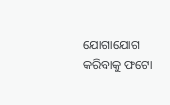ଯୋଗାଯୋଗ କରିବାକୁ ଫଟୋ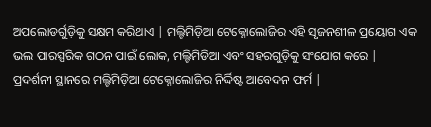ଅପଲୋଡର୍ଗୁଡ଼ିକୁ ସକ୍ଷମ କରିଥାଏ | ମଲ୍ଟିମିଡ଼ିଆ ଟେକ୍ନୋଲୋଜିର ଏହି ସୃଜନଶୀଳ ପ୍ରୟୋଗ ଏକ ଭଲ ପାରସ୍ପରିକ ଗଠନ ପାଇଁ ଲୋକ, ମଲ୍ଟିମିଡିଆ ଏବଂ ସହରଗୁଡ଼ିକୁ ସଂଯୋଗ କରେ |
ପ୍ରଦର୍ଶନୀ ସ୍ଥାନରେ ମଲ୍ଟିମିଡ଼ିଆ ଟେକ୍ନୋଲୋଜିର ନିର୍ଦ୍ଦିଷ୍ଟ ଆବେଦନ ଫର୍ମ |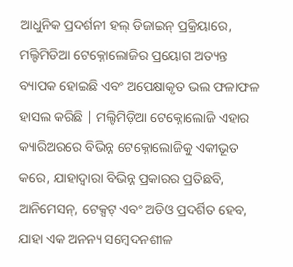ଆଧୁନିକ ପ୍ରଦର୍ଶନୀ ହଲ୍ ଡିଜାଇନ୍ ପ୍ରକ୍ରିୟାରେ, ମଲ୍ଟିମିଡିଆ ଟେକ୍ନୋଲୋଜିର ପ୍ରୟୋଗ ଅତ୍ୟନ୍ତ ବ୍ୟାପକ ହୋଇଛି ଏବଂ ଅପେକ୍ଷାକୃତ ଭଲ ଫଳାଫଳ ହାସଲ କରିଛି | ମଲ୍ଟିମିଡ଼ିଆ ଟେକ୍ନୋଲୋଜି ଏହାର କ୍ୟାରିଅରରେ ବିଭିନ୍ନ ଟେକ୍ନୋଲୋଜିକୁ ଏକୀଭୂତ କରେ, ଯାହାଦ୍ୱାରା ବିଭିନ୍ନ ପ୍ରକାରର ପ୍ରତିଛବି, ଆନିମେସନ୍, ଟେକ୍ସଟ୍ ଏବଂ ଅଡିଓ ପ୍ରଦର୍ଶିତ ହେବ, ଯାହା ଏକ ଅନନ୍ୟ ସମ୍ବେଦନଶୀଳ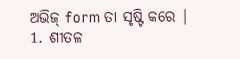ଅଭିଜ୍ form ତା ସୃଷ୍ଟି କରେ |
1. ଶୀତଳ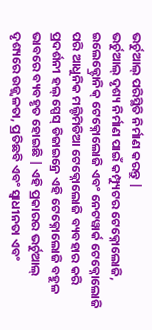ଭର୍ଚୁଆଲ୍ ପରିସ୍ଥିତି ନିର୍ମାଣ କରନ୍ତୁ |
ଭର୍ଚୁଆଲ୍ ଦୃଶ୍ୟ ନିର୍ମାଣ ପାଇଁ କମ୍ପ୍ୟୁଟର ଟେକ୍ନୋଲୋଜି, ଇଲେକ୍ଟ୍ରୋନିକ୍ ଟେକ୍ନୋଲୋଜି ଏବଂ ନେଟୱାର୍କ ଟେକ୍ନୋଲୋଜି ପରି ଆଧୁନିକ ମଲ୍ଟିମିଡିଆ ଟେକ୍ନୋଲୋଜି ବ୍ୟବହାର କରି ପ୍ରଦର୍ଶନୀ ହଲ୍ ସ୍ପେସ୍ ଡିଜାଇନ୍ରେ ଏହି ଟେକ୍ନୋଲୋଜି ବହୁଳ ଭାବରେ ବ୍ୟବହୃତ ହୋଇଛି | ଏହି ପ୍ରକାରର ଭର୍ଚୁଆଲ୍ ଦୃଶ୍ୟରେ ଉଜ୍ଜ୍ୱଳତା, ପ୍ରତିଛବି ଏବଂ ସ୍ୱାଧୀନତା ଏବଂ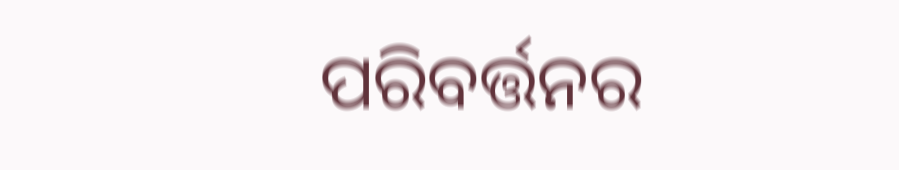ପରିବର୍ତ୍ତନର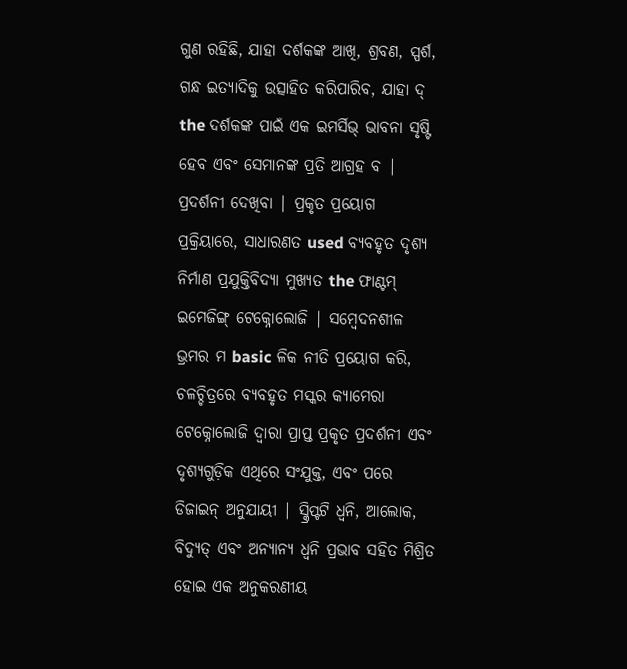ଗୁଣ ରହିଛି, ଯାହା ଦର୍ଶକଙ୍କ ଆଖି, ଶ୍ରବଣ, ସ୍ପର୍ଶ, ଗନ୍ଧ ଇତ୍ୟାଦିକୁ ଉତ୍ସାହିତ କରିପାରିବ, ଯାହା ଦ୍ the ଦର୍ଶକଙ୍କ ପାଇଁ ଏକ ଇମର୍ସିଭ୍ ଭାବନା ସୃଷ୍ଟି ହେବ ଏବଂ ସେମାନଙ୍କ ପ୍ରତି ଆଗ୍ରହ ବ | ପ୍ରଦର୍ଶନୀ ଦେଖିବା | ପ୍ରକୃତ ପ୍ରୟୋଗ ପ୍ରକ୍ରିୟାରେ, ସାଧାରଣତ used ବ୍ୟବହୃତ ଦୃଶ୍ୟ ନିର୍ମାଣ ପ୍ରଯୁକ୍ତିବିଦ୍ୟା ମୁଖ୍ୟତ the ଫାଣ୍ଟମ୍ ଇମେଜିଙ୍ଗ୍ ଟେକ୍ନୋଲୋଜି | ସମ୍ବେଦନଶୀଳ ଭ୍ରମର ମ basic ଳିକ ନୀତି ପ୍ରୟୋଗ କରି, ଚଳଚ୍ଚିତ୍ରରେ ବ୍ୟବହୃତ ମସ୍କର କ୍ୟାମେରା ଟେକ୍ନୋଲୋଜି ଦ୍ୱାରା ପ୍ରାପ୍ତ ପ୍ରକୃତ ପ୍ରଦର୍ଶନୀ ଏବଂ ଦୃଶ୍ୟଗୁଡ଼ିକ ଏଥିରେ ସଂଯୁକ୍ତ, ଏବଂ ପରେ ଡିଜାଇନ୍ ଅନୁଯାୟୀ | ସ୍କ୍ରିପ୍ଟଟି ଧ୍ୱନି, ଆଲୋକ, ବିଦ୍ୟୁତ୍ ଏବଂ ଅନ୍ୟାନ୍ୟ ଧ୍ୱନି ପ୍ରଭାବ ସହିତ ମିଶ୍ରିତ ହୋଇ ଏକ ଅନୁକରଣୀୟ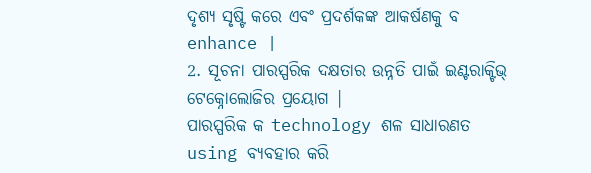ଦୃଶ୍ୟ ସୃଷ୍ଟି କରେ ଏବଂ ପ୍ରଦର୍ଶକଙ୍କ ଆକର୍ଷଣକୁ ବ enhance |
2. ସୂଚନା ପାରସ୍ପରିକ ଦକ୍ଷତାର ଉନ୍ନତି ପାଇଁ ଇଣ୍ଟରାକ୍ଟିଭ୍ ଟେକ୍ନୋଲୋଜିର ପ୍ରୟୋଗ |
ପାରସ୍ପରିକ କ technology ଶଳ ସାଧାରଣତ using ବ୍ୟବହାର କରି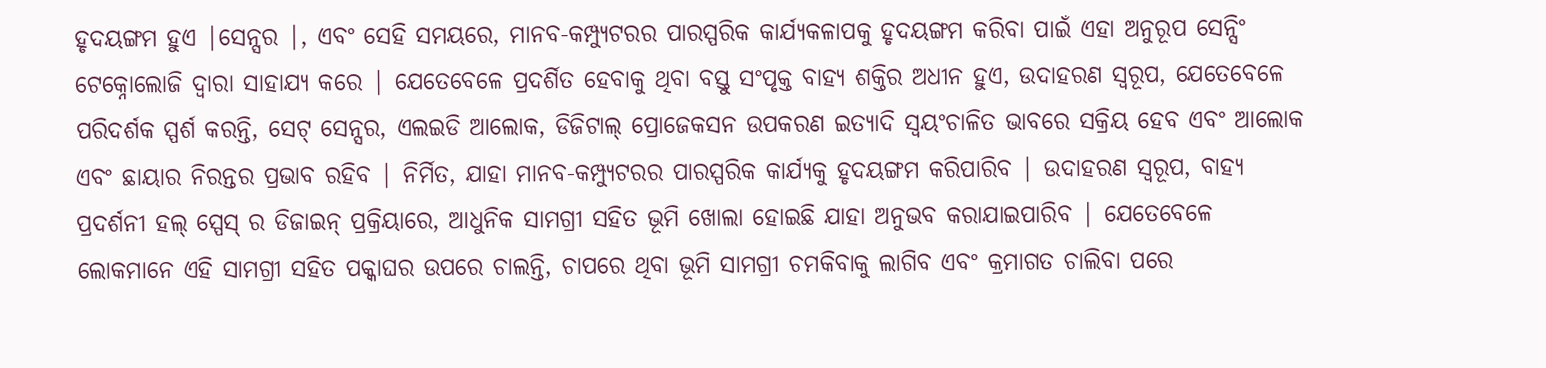ହୃଦୟଙ୍ଗମ ହୁଏ |ସେନ୍ସର |, ଏବଂ ସେହି ସମୟରେ, ମାନବ-କମ୍ପ୍ୟୁଟରର ପାରସ୍ପରିକ କାର୍ଯ୍ୟକଳାପକୁ ହୃଦୟଙ୍ଗମ କରିବା ପାଇଁ ଏହା ଅନୁରୂପ ସେନ୍ସିଂ ଟେକ୍ନୋଲୋଜି ଦ୍ୱାରା ସାହାଯ୍ୟ କରେ | ଯେତେବେଳେ ପ୍ରଦର୍ଶିତ ହେବାକୁ ଥିବା ବସ୍ତୁ ସଂପୃକ୍ତ ବାହ୍ୟ ଶକ୍ତିର ଅଧୀନ ହୁଏ, ଉଦାହରଣ ସ୍ୱରୂପ, ଯେତେବେଳେ ପରିଦର୍ଶକ ସ୍ପର୍ଶ କରନ୍ତି, ସେଟ୍ ସେନ୍ସର, ଏଲଇଡି ଆଲୋକ, ଡିଜିଟାଲ୍ ପ୍ରୋଜେକସନ ଉପକରଣ ଇତ୍ୟାଦି ସ୍ୱୟଂଚାଳିତ ଭାବରେ ସକ୍ରିୟ ହେବ ଏବଂ ଆଲୋକ ଏବଂ ଛାୟାର ନିରନ୍ତର ପ୍ରଭାବ ରହିବ | ନିର୍ମିତ, ଯାହା ମାନବ-କମ୍ପ୍ୟୁଟରର ପାରସ୍ପରିକ କାର୍ଯ୍ୟକୁ ହୃଦୟଙ୍ଗମ କରିପାରିବ | ଉଦାହରଣ ସ୍ୱରୂପ, ବାହ୍ୟ ପ୍ରଦର୍ଶନୀ ହଲ୍ ସ୍ପେସ୍ ର ଡିଜାଇନ୍ ପ୍ରକ୍ରିୟାରେ, ଆଧୁନିକ ସାମଗ୍ରୀ ସହିତ ଭୂମି ଖୋଲା ହୋଇଛି ଯାହା ଅନୁଭବ କରାଯାଇପାରିବ | ଯେତେବେଳେ ଲୋକମାନେ ଏହି ସାମଗ୍ରୀ ସହିତ ପକ୍କାଘର ଉପରେ ଚାଲନ୍ତି, ଚାପରେ ଥିବା ଭୂମି ସାମଗ୍ରୀ ଚମକିବାକୁ ଲାଗିବ ଏବଂ କ୍ରମାଗତ ଚାଲିବା ପରେ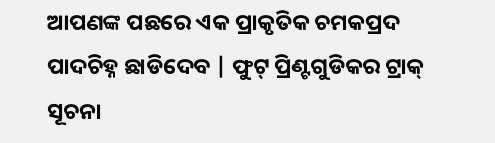ଆପଣଙ୍କ ପଛରେ ଏକ ପ୍ରାକୃତିକ ଚମକପ୍ରଦ ପାଦଚିହ୍ନ ଛାଡିଦେବ | ଫୁଟ୍ ପ୍ରିଣ୍ଟଗୁଡିକର ଟ୍ରାକ୍ ସୂଚନା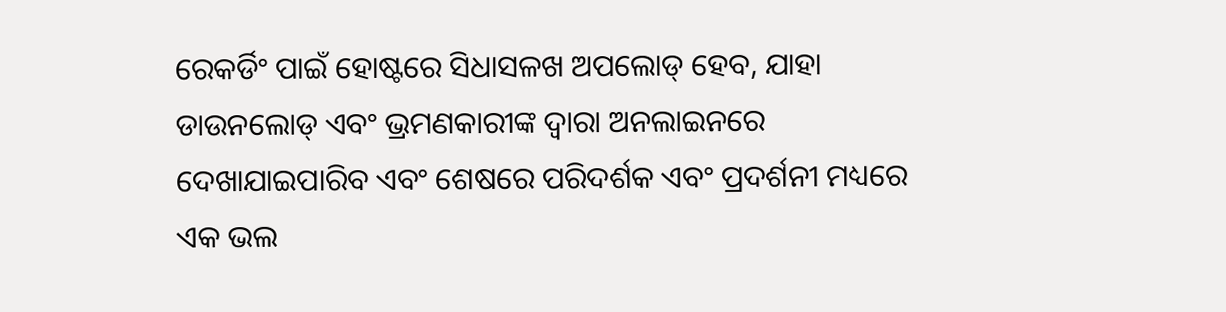ରେକର୍ଡିଂ ପାଇଁ ହୋଷ୍ଟରେ ସିଧାସଳଖ ଅପଲୋଡ୍ ହେବ, ଯାହା ଡାଉନଲୋଡ୍ ଏବଂ ଭ୍ରମଣକାରୀଙ୍କ ଦ୍ୱାରା ଅନଲାଇନରେ ଦେଖାଯାଇପାରିବ ଏବଂ ଶେଷରେ ପରିଦର୍ଶକ ଏବଂ ପ୍ରଦର୍ଶନୀ ମଧ୍ୟରେ ଏକ ଭଲ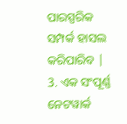ପାରସ୍ପରିକ ସମ୍ପର୍କ ହାସଲ କରିପାରିବ |
3. ଏକ ସଂପୂର୍ଣ୍ଣ ନେଟୱାର୍କ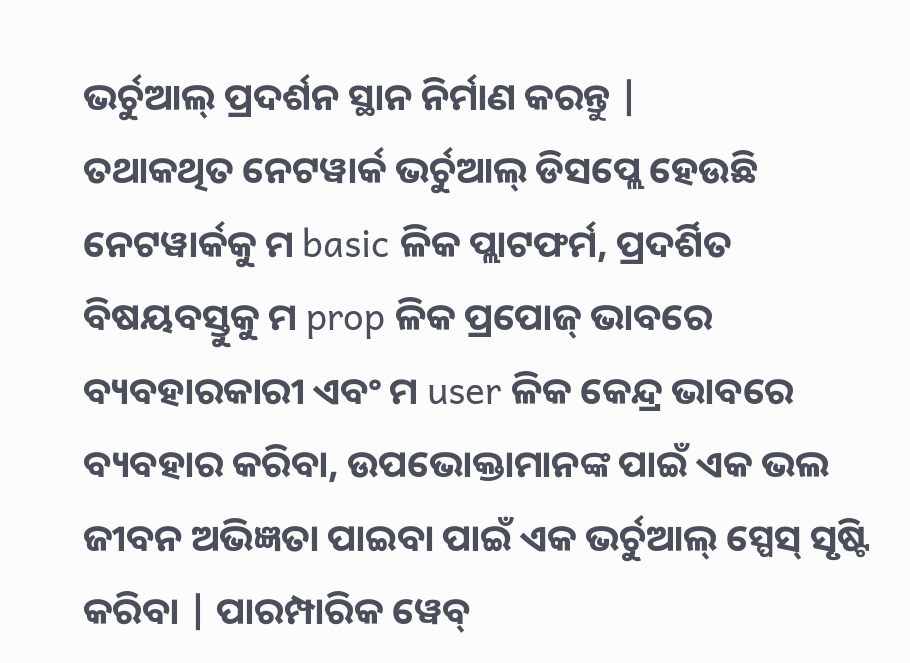ଭର୍ଚୁଆଲ୍ ପ୍ରଦର୍ଶନ ସ୍ଥାନ ନିର୍ମାଣ କରନ୍ତୁ |
ତଥାକଥିତ ନେଟୱାର୍କ ଭର୍ଚୁଆଲ୍ ଡିସପ୍ଲେ ହେଉଛି ନେଟୱାର୍କକୁ ମ basic ଳିକ ପ୍ଲାଟଫର୍ମ, ପ୍ରଦର୍ଶିତ ବିଷୟବସ୍ତୁକୁ ମ prop ଳିକ ପ୍ରପୋଜ୍ ଭାବରେ ବ୍ୟବହାରକାରୀ ଏବଂ ମ user ଳିକ କେନ୍ଦ୍ର ଭାବରେ ବ୍ୟବହାର କରିବା, ଉପଭୋକ୍ତାମାନଙ୍କ ପାଇଁ ଏକ ଭଲ ଜୀବନ ଅଭିଜ୍ଞତା ପାଇବା ପାଇଁ ଏକ ଭର୍ଚୁଆଲ୍ ସ୍ପେସ୍ ସୃଷ୍ଟି କରିବା | ପାରମ୍ପାରିକ ୱେବ୍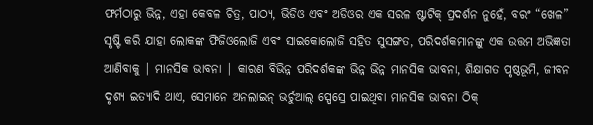ଫର୍ମଠାରୁ ଭିନ୍ନ, ଏହା କେବଳ ଚିତ୍ର, ପାଠ୍ୟ, ଭିଡିଓ ଏବଂ ଅଡିଓର ଏକ ସରଳ ଷ୍ଟାଟିକ୍ ପ୍ରଦର୍ଶନ ନୁହେଁ, ବରଂ “ଖେଳ” ସୃଷ୍ଟି କରି ଯାହା ଲୋକଙ୍କ ଫିଜିଓଲୋଜି ଏବଂ ସାଇକୋଲୋଜି ସହିତ ସୁସଙ୍ଗତ, ପରିଦର୍ଶକମାନଙ୍କୁ ଏକ ଉତ୍ତମ ଅଭିଜ୍ଞତା ଆଣିବାକୁ | ମାନସିକ ଭାବନା | କାରଣ ବିଭିନ୍ନ ପରିଦର୍ଶକଙ୍କ ଭିନ୍ନ ଭିନ୍ନ ମାନସିକ ଭାବନା, ଶିକ୍ଷାଗତ ପୃଷ୍ଠଭୂମି, ଜୀବନ ଦୃଶ୍ୟ ଇତ୍ୟାଦି ଥାଏ, ସେମାନେ ଅନଲାଇନ୍ ଭର୍ଚୁଆଲ୍ ସ୍ପେସ୍ରେ ପାଇଥିବା ମାନସିକ ଭାବନା ଠିକ୍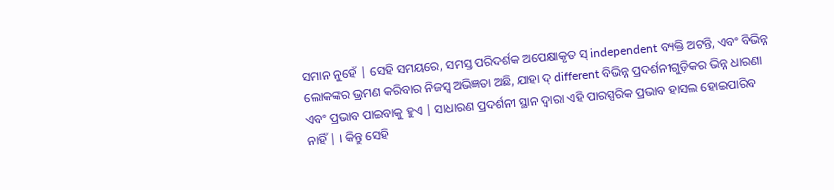ସମାନ ନୁହେଁ | ସେହି ସମୟରେ, ସମସ୍ତ ପରିଦର୍ଶକ ଅପେକ୍ଷାକୃତ ସ୍ independent ବ୍ୟକ୍ତି ଅଟନ୍ତି, ଏବଂ ବିଭିନ୍ନ ଲୋକଙ୍କର ଭ୍ରମଣ କରିବାର ନିଜସ୍ୱ ଅଭିଜ୍ଞତା ଅଛି, ଯାହା ଦ୍ different ବିଭିନ୍ନ ପ୍ରଦର୍ଶନୀଗୁଡ଼ିକର ଭିନ୍ନ ଧାରଣା ଏବଂ ପ୍ରଭାବ ପାଇବାକୁ ହୁଏ | ସାଧାରଣ ପ୍ରଦର୍ଶନୀ ସ୍ଥାନ ଦ୍ୱାରା ଏହି ପାରସ୍ପରିକ ପ୍ରଭାବ ହାସଲ ହୋଇପାରିବ ନାହିଁ | । କିନ୍ତୁ ସେହି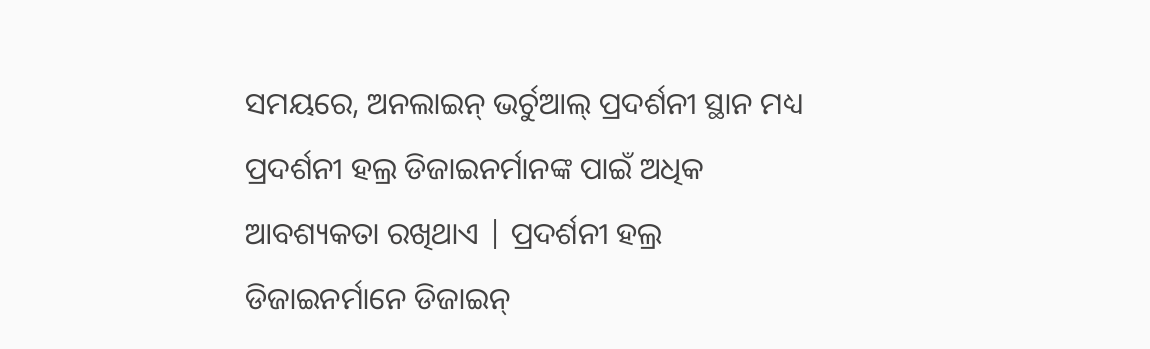ସମୟରେ, ଅନଲାଇନ୍ ଭର୍ଚୁଆଲ୍ ପ୍ରଦର୍ଶନୀ ସ୍ଥାନ ମଧ୍ୟ ପ୍ରଦର୍ଶନୀ ହଲ୍ର ଡିଜାଇନର୍ମାନଙ୍କ ପାଇଁ ଅଧିକ ଆବଶ୍ୟକତା ରଖିଥାଏ | ପ୍ରଦର୍ଶନୀ ହଲ୍ର ଡିଜାଇନର୍ମାନେ ଡିଜାଇନ୍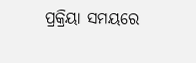ପ୍ରକ୍ରିୟା ସମୟରେ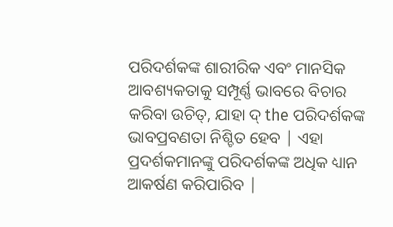ପରିଦର୍ଶକଙ୍କ ଶାରୀରିକ ଏବଂ ମାନସିକ ଆବଶ୍ୟକତାକୁ ସମ୍ପୂର୍ଣ୍ଣ ଭାବରେ ବିଚାର କରିବା ଉଚିତ୍, ଯାହା ଦ୍ the ପରିଦର୍ଶକଙ୍କ ଭାବପ୍ରବଣତା ନିଶ୍ଚିତ ହେବ | ଏହା ପ୍ରଦର୍ଶକମାନଙ୍କୁ ପରିଦର୍ଶକଙ୍କ ଅଧିକ ଧ୍ୟାନ ଆକର୍ଷଣ କରିପାରିବ |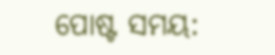ପୋଷ୍ଟ ସମୟ: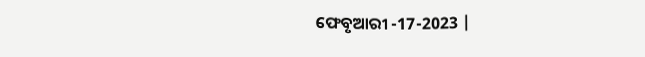ଫେବୃଆରୀ -17-2023 |